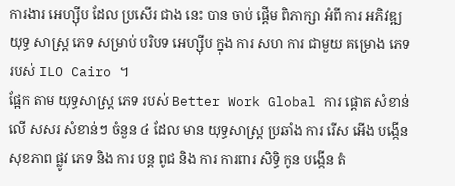ការងារ អេហ្ស៊ីប ដែល ប្រសើរ ជាង នេះ បាន ចាប់ ផ្តើម ពិភាក្សា អំពី ការ អភិវឌ្ឍ យុទ្ធ សាស្ត្រ ភេទ សម្រាប់ បរិបទ អេហ្ស៊ីប ក្នុង ការ សហ ការ ជាមួយ គម្រោង ភេទ របស់ ILO Cairo ។
ផ្អែក តាម យុទ្ធសាស្ត្រ ភេទ របស់ Better Work Global ការ ផ្តោត សំខាន់ លើ សសរ សំខាន់ៗ ចំនួន ៤ ដែល មាន យុទ្ធសាស្ត្រ ប្រឆាំង ការ រើស អើង បង្កើន សុខភាព ផ្លូវ ភេទ និង ការ បន្ត ពូជ និង ការ ការពារ សិទ្ធិ កូន បង្កើន តំ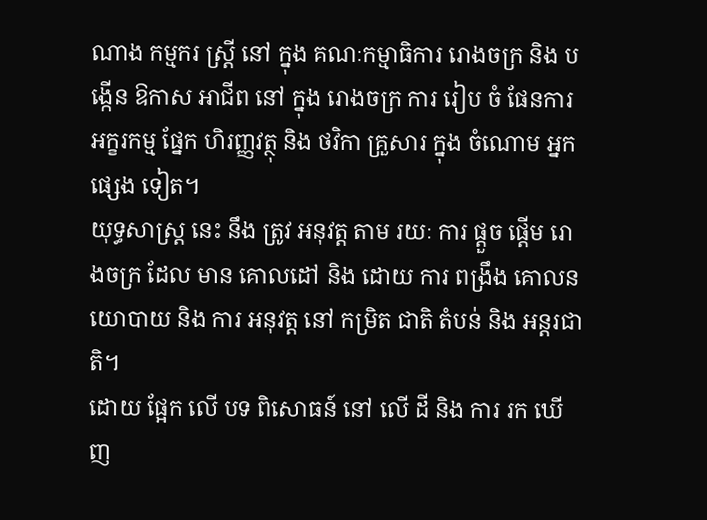ណាង កម្មករ ស្ត្រី នៅ ក្នុង គណៈកម្មាធិការ រោងចក្រ និង បង្កើន ឱកាស អាជីព នៅ ក្នុង រោងចក្រ ការ រៀប ចំ ផែនការ អក្ខរកម្ម ផ្នែក ហិរញ្ញវត្ថុ និង ថវិកា គ្រួសារ ក្នុង ចំណោម អ្នក ផ្សេង ទៀត។
យុទ្ធសាស្ត្រ នេះ នឹង ត្រូវ អនុវត្ត តាម រយៈ ការ ផ្តួច ផ្តើម រោងចក្រ ដែល មាន គោលដៅ និង ដោយ ការ ពង្រឹង គោលនយោបាយ និង ការ អនុវត្ត នៅ កម្រិត ជាតិ តំបន់ និង អន្តរជាតិ។
ដោយ ផ្អែក លើ បទ ពិសោធន៍ នៅ លើ ដី និង ការ រក ឃើញ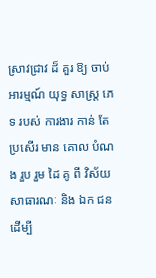ស្រាវជ្រាវ ដ៏ គួរ ឱ្យ ចាប់ អារម្មណ៍ យុទ្ធ សាស្ត្រ ភេទ របស់ ការងារ កាន់ តែ ប្រសើរ មាន គោល បំណង រួប រួម ដៃ គូ ពី វិស័យ សាធារណៈ និង ឯក ជន ដើម្បី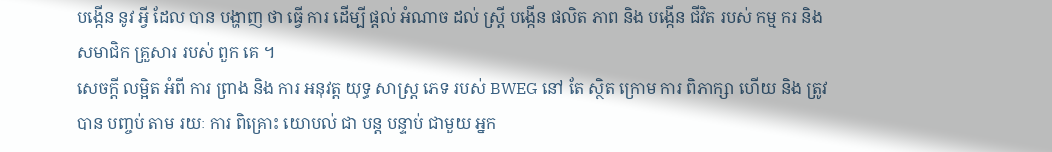បង្កើន នូវ អ្វី ដែល បាន បង្ហាញ ថា ធ្វើ ការ ដើម្បី ផ្តល់ អំណាច ដល់ ស្ត្រី បង្កើន ផលិត ភាព និង បង្កើន ជីវិត របស់ កម្ម ករ និង សមាជិក គ្រួសារ របស់ ពួក គេ ។
សេចក្តី លម្អិត អំពី ការ ព្រាង និង ការ អនុវត្ត យុទ្ធ សាស្ត្រ ភេទ របស់ BWEG នៅ តែ ស្ថិត ក្រោម ការ ពិភាក្សា ហើយ និង ត្រូវ បាន បញ្ចប់ តាម រយៈ ការ ពិគ្រោះ យោបល់ ជា បន្ត បន្ទាប់ ជាមួយ អ្នក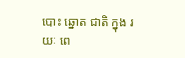បោះ ឆ្នោត ជាតិ ក្នុង រយៈ ពេ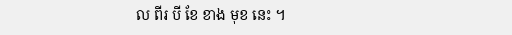ល ពីរ បី ខែ ខាង មុខ នេះ ។